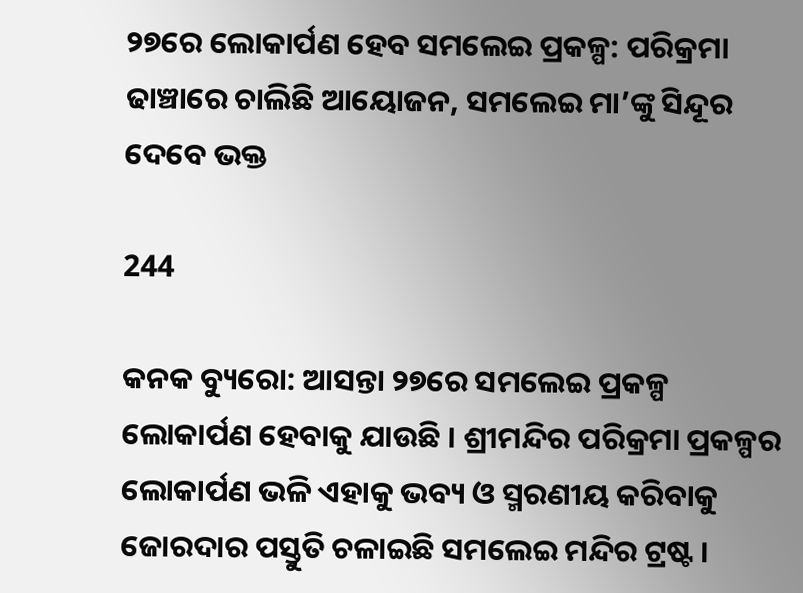୨୭ରେ ଲୋକାର୍ପଣ ହେବ ସମଲେଇ ପ୍ରକଳ୍ପ: ପରିକ୍ରମା ଢାଞ୍ଚାରେ ଚାଲିଛି ଆୟୋଜନ, ସମଲେଇ ମା’ଙ୍କୁ ସିନ୍ଦୂର ଦେବେ ଭକ୍ତ

244

କନକ ବ୍ୟୁରୋ: ଆସନ୍ତା ୨୭ରେ ସମଲେଇ ପ୍ରକଳ୍ପ ଲୋକାର୍ପଣ ହେବାକୁ ଯାଉଛି । ଶ୍ରୀମନ୍ଦିର ପରିକ୍ରମା ପ୍ରକଳ୍ପର ଲୋକାର୍ପଣ ଭଳି ଏହାକୁ ଭବ୍ୟ ଓ ସ୍ମରଣୀୟ କରିବାକୁ ଜୋରଦାର ପସ୍ତୁତି ଚଳାଇଛି ସମଲେଇ ମନ୍ଦିର ଟ୍ରଷ୍ଟ ।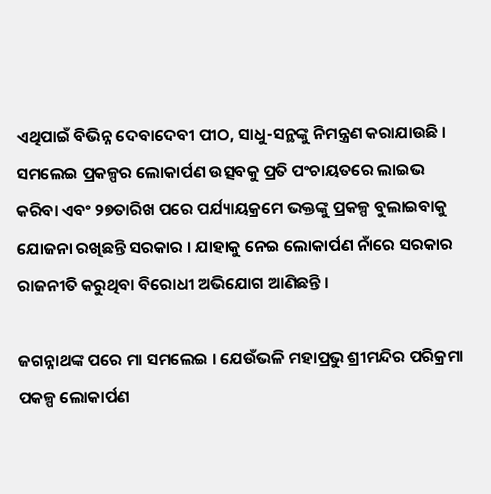ଏଥିପାଇଁ ବିଭିନ୍ନ ଦେବାଦେବୀ ପୀଠ, ସାଧୁ-ସନ୍ଥଙ୍କୁ ନିମନ୍ତ୍ରଣ କରାଯାଉଛି । ସମଲେଇ ପ୍ରକଳ୍ପର ଲୋକାର୍ପଣ ଉତ୍ସବକୁ ପ୍ରତି ପଂଚାୟତରେ ଲାଇଭ କରିବା ଏବଂ ୨୭ତାରିଖ ପରେ ପର୍ଯ୍ୟାୟକ୍ରମେ ଭକ୍ତଙ୍କୁ ପ୍ରକଳ୍ପ ବୁଲାଇବାକୁ ଯୋଜନା ରଖିଛନ୍ତି ସରକାର । ଯାହାକୁ ନେଇ ଲୋକାର୍ପଣ ନାଁରେ ସରକାର ରାଜନୀତି କରୁଥିବା ବିରୋଧୀ ଅଭିଯୋଗ ଆଣିଛନ୍ତି ।

ଜଗନ୍ନାଥଙ୍କ ପରେ ମା ସମଲେଇ । ଯେଉଁଭଳି ମହାପ୍ରଭୁ ଶ୍ରୀମନ୍ଦିର ପରିକ୍ରମା ପକଳ୍ପ ଲୋକାର୍ପଣ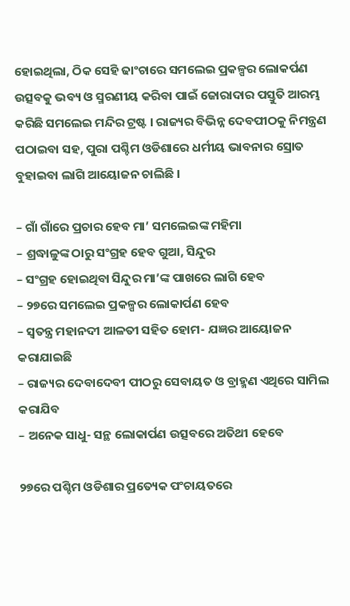ହୋଇଥିଲା, ଠିକ ସେହି ଢାଂଚାରେ ସମଲେଇ ପ୍ରକଳ୍ପର ଲୋକର୍ପଣ ଉତ୍ସବକୁ ଭବ୍ୟ ଓ ସ୍ମରଣୀୟ କରିବା ପାଇଁ ଜୋରାଦାର ପସ୍ତୁତି ଆରମ୍ଭ କରିଛି ସମଲେଇ ମନ୍ଦିର ଟ୍ରଷ୍ଟ । ରାଜ୍ୟର ବିଭିନ୍ନ ଦେବପୀଠକୁ ନିମନ୍ତ୍ରଣ ପଠାଇବା ସହ, ପୁରା ପଶ୍ଚିମ ଓଡିଶାରେ ଧର୍ମୀୟ ଭାବନାର ସ୍ରୋତ ବୁହାଇବା ଲାଗି ଆୟୋଜନ ଚାଲିଛି ।

– ଗାଁ ଗାଁରେ ପ୍ରଚାର ହେବ ମା’ ସମଲେଇଙ୍କ ମହିମା
– ଶ୍ରଦ୍ଧାଳୁଙ୍କ ଠାରୁ ସଂଗ୍ରହ ହେବ ଗୁଆ, ସିନ୍ଦୁର
– ସଂଗ୍ରହ ହୋଇଥିବା ସିନ୍ଦୁର ମା’ଙ୍କ ପାଖରେ ଲାଗି ହେବ
– ୨୭ରେ ସମଲେଇ ପ୍ରକଳ୍ପର ଲୋକାର୍ପଣ ହେବ
– ସ୍ୱତନ୍ତ୍ର ମହାନଦୀ ଆଳତୀ ସହିତ ହୋମ- ଯଜ୍ଞର ଆୟୋଜନ କରାଯାଇଛି
– ରାଜ୍ୟର ଦେବାଦେବୀ ପୀଠରୁ ସେବାୟତ ଓ ବ୍ରାହ୍ମଣ ଏଥିରେ ସାମିଲ କରାଯିବ
– ଅନେକ ସାଧୁ- ସନ୍ଥ ଲୋକାର୍ପଣ ଉତ୍ସବରେ ଅତିଥୀ ହେବେ

୨୭ରେ ପଶ୍ଚିମ ଓଡିଶାର ପ୍ରତ୍ୟେକ ପଂଚାୟତରେ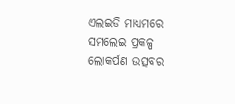ଏଲଇଡି ମାଧ୍ୟମରେ ସମଲେଇ ପ୍ରକଳ୍ପ ଲୋକର୍ପଣ ଉତ୍ସବର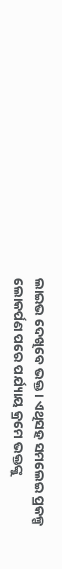ଲାଇଭ ଦେଖିବେ ଭକ୍ତ । ଏଥିସହ ସମଲେଇ ପ୍ରକଳ୍ପ ଲୋକର୍ପଣ ପରେ ପର୍ଯ୍ୟାୟ କ୍ରମେ ଭକ୍ତଙ୍କୁ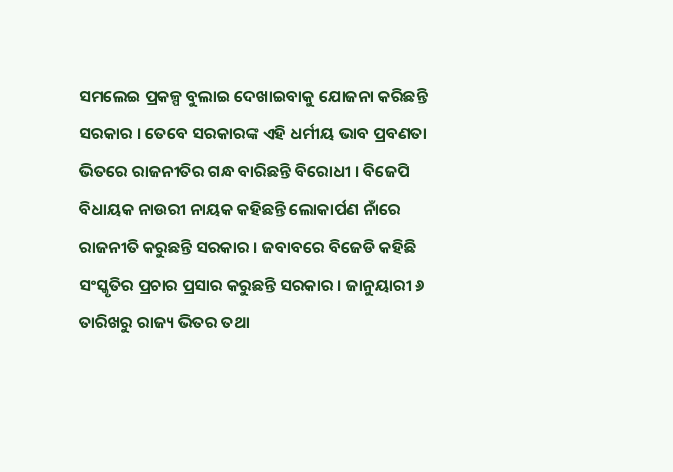ସମଲେଇ ପ୍ରକଳ୍ପ ବୁଲାଇ ଦେଖାଇବାକୁ ଯୋଜନା କରିଛନ୍ତି ସରକାର । ତେବେ ସରକାରଙ୍କ ଏହି ଧର୍ମୀୟ ଭାବ ପ୍ରବଣତା ଭିତରେ ରାଜନୀତିର ଗନ୍ଧ ବାରିଛନ୍ତି ବିରୋଧୀ । ବିଜେପି ବିଧାୟକ ନାଉରୀ ନାୟକ କହିଛନ୍ତି ଲୋକାର୍ପଣ ନାଁରେ ରାଜନୀତି କରୁଛନ୍ତି ସରକାର । ଜବାବରେ ବିଜେଡି କହିଛି ସଂସ୍କୃତିର ପ୍ରଚାର ପ୍ରସାର କରୁଛନ୍ତି ସରକାର । ଜାନୁୟାରୀ ୬ ତାରିଖରୁ ରାଜ୍ୟ ଭିତର ତଥା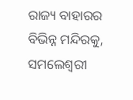ରାଜ୍ୟ ବାହାରର ବିଭିନ୍ନ ମନ୍ଦିରକୁ, ସମଲେଶ୍ୱରୀ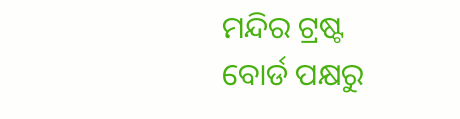ମନ୍ଦିର ଟ୍ରଷ୍ଟ ବୋର୍ଡ ପକ୍ଷରୁ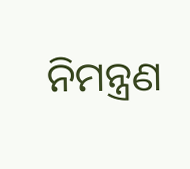ନିମନ୍ତ୍ରଣ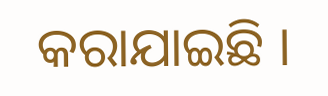କରାଯାଇଛି ।